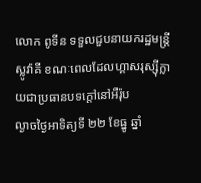លោក ពូទីន ទទួលជួបនាយករដ្ឋមន្ត្រី ស្លូវ៉ាគី ខណៈពេលដែលហ្គាសរុស្ស៊ីក្លាយជាប្រធានបទក្តៅនៅអឺរ៉ុប
ល្ងាចថ្ងៃអាទិត្យទី ២២ ខែធ្នូ ឆ្នាំ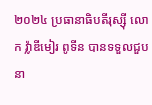២០២៤ ប្រធានាធិបតីរុស្ស៊ី លោក វ៉្លាឌីមៀរ ពូទីន បានទទួលជួប នា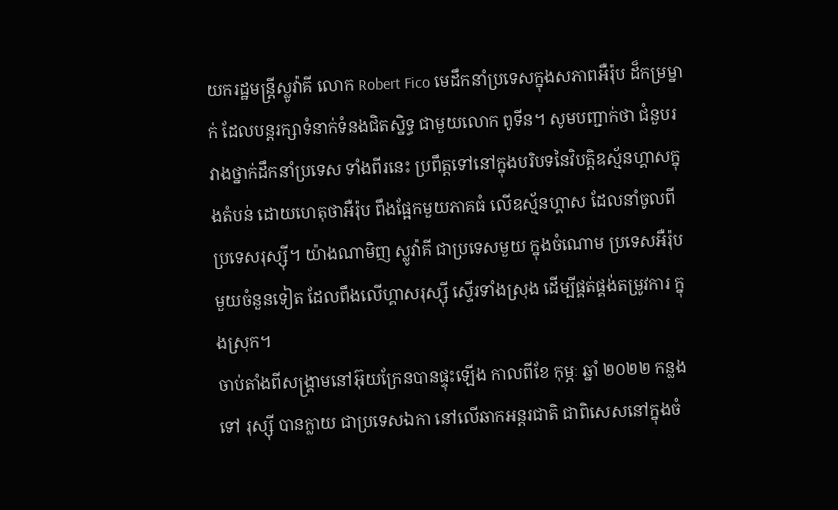យករដ្ឋមន្ត្រីស្លូវ៉ាគី លោក Robert Fico មេដឹកនាំប្រទេសក្នុងសភាពអឺរ៉ុប ដ៏កម្រម្នាក់ ដែលបន្តរក្សាទំនាក់ទំនងជិតស្និទ្ធ ជាមួយលោក ពូទីន។ សូមបញ្ជាក់ថា ជំនួបរវាងថ្នាក់ដឹកនាំប្រទេស ទាំងពីរនេះ ប្រពឹត្តទៅនៅក្នុងបរិបទនៃវិបត្តិឧស្ម័នហ្គាសក្នុងតំបន់ ដោយហេតុថាអឺរ៉ុប ពឹងផ្អែកមួយភាគធំ លើឧស្ម័នហ្គាស ដែលនាំចូលពីប្រទេសរុស្ស៊ី។ យ៉ាងណាមិញ ស្លូវ៉ាគី ជាប្រទេសមួយ ក្នុងចំណោម ប្រទេសអឺរ៉ុប មួយចំនួនទៀត ដែលពឹងលើហ្គាសរុស្ស៊ី ស្ទើរទាំងស្រុង ដើម្បីផ្គត់ផ្គង់តម្រូវការ ក្នុងស្រុក។
ចាប់តាំងពីសង្គ្រាមនៅអ៊ុយក្រែនបានផ្ទុះឡើង កាលពីខែ កុម្ភៈ ឆ្នាំ ២០២២ កន្លងទៅ រុស្ស៊ី បានក្លាយ ជាប្រទេសឯកា នៅលើឆាកអន្តរជាតិ ជាពិសេសនៅក្នុងចំ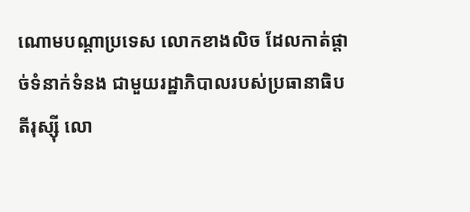ណោមបណ្តាប្រទេស លោកខាងលិច ដែលកាត់ផ្តាច់ទំនាក់ទំនង ជាមួយរដ្ឋាភិបាលរបស់ប្រធានាធិបតីរុស្ស៊ី លោ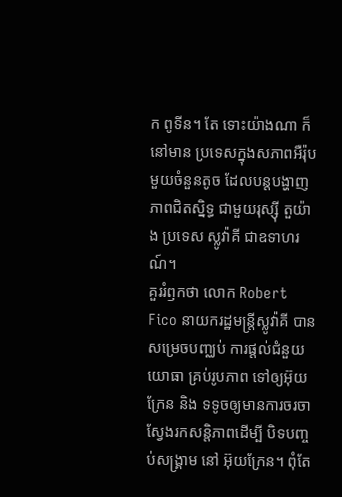ក ពូទីន។ តែ ទោះយ៉ាងណា ក៏នៅមាន ប្រទេសក្នុងសភាពអឺរ៉ុប មួយចំនួនតូច ដែលបន្តបង្ហាញភាពជិតស្និទ្ធ ជាមួយរុស្ស៊ី តួយ៉ាង ប្រទេស ស្លូវ៉ាគី ជាឧទាហរណ៍។
គួររំឭកថា លោក Robert Fico នាយករដ្ឋមន្ត្រីស្លូវ៉ាគី បានសម្រេចបញ្ឈប់ ការផ្តល់ជំនួយយោធា គ្រប់រូបភាព ទៅឲ្យអ៊ុយក្រែន និង ទទូចឲ្យមានការចរចា ស្វែងរកសន្តិភាពដើម្បី បិទបញ្ចប់សង្គ្រាម នៅ អ៊ុយក្រែន។ ពុំតែ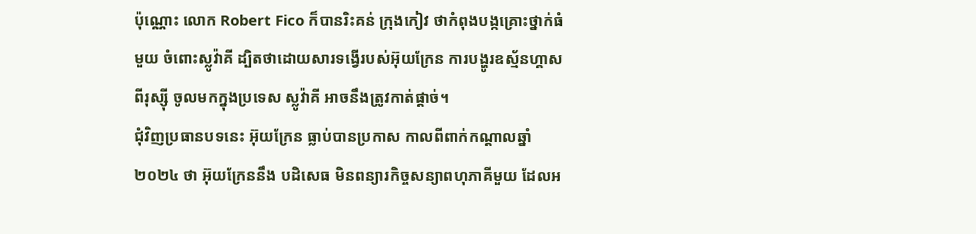ប៉ុណ្ណោះ លោក Robert Fico ក៏បានរិះគន់ ក្រុងកៀវ ថាកំពុងបង្កគ្រោះថ្នាក់ធំមួយ ចំពោះស្លូវ៉ាគី ដ្បិតថាដោយសារទង្វើរបស់អ៊ុយក្រែន ការបង្ហូរឧស្ម័នហ្គាសពីរុស្ស៊ី ចូលមកក្នុងប្រទេស ស្លូវ៉ាគី អាចនឹងត្រូវកាត់ផ្តាច់។
ជុំវិញប្រធានបទនេះ អ៊ុយក្រែន ធ្លាប់បានប្រកាស កាលពីពាក់កណ្តាលឆ្នាំ ២០២៤ ថា អ៊ុយក្រែននឹង បដិសេធ មិនពន្យារកិច្ចសន្យាពហុភាគីមួយ ដែលអ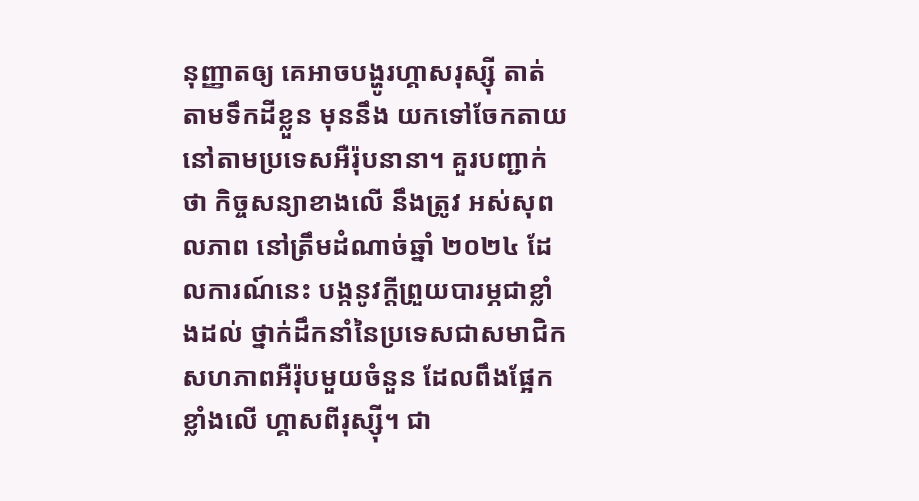នុញ្ញាតឲ្យ គេអាចបង្ហូរហ្គាសរុស្ស៊ី តាត់តាមទឹកដីខ្លួន មុននឹង យកទៅចែកតាយ នៅតាមប្រទេសអឺរ៉ុបនានា។ គួរបញ្ជាក់ថា កិច្ចសន្យាខាងលើ នឹងត្រូវ អស់សុពលភាព នៅត្រឹមដំណាច់ឆ្នាំ ២០២៤ ដែលការណ៍នេះ បង្កនូវក្តីព្រួយបារម្ភជាខ្លាំងដល់ ថ្នាក់ដឹកនាំនៃប្រទេសជាសមាជិកសហភាពអឺរ៉ុបមួយចំនួន ដែលពឹងផ្អែកខ្លាំងលើ ហ្គាសពីរុស្ស៊ី។ ជា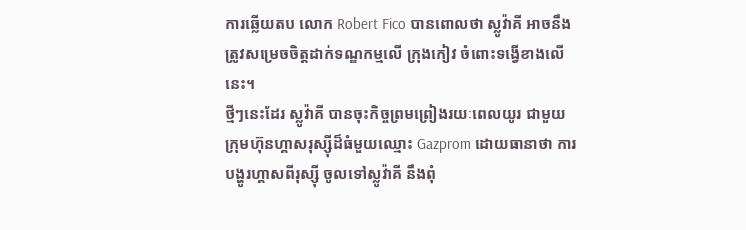ការឆ្លើយតប លោក Robert Fico បានពោលថា ស្លូវ៉ាគី អាចនឹង ត្រូវសម្រេចចិត្តដាក់ទណ្ឌកម្មលើ ក្រុងកៀវ ចំពោះទង្វើខាងលើនេះ។
ថ្មីៗនេះដែរ ស្លូវ៉ាគី បានចុះកិច្ចព្រមព្រៀងរយៈពេលយូរ ជាមួយក្រុមហ៊ុនហ្គាសរុស្ស៊ីដ៏ធំមួយឈ្មោះ Gazprom ដោយធានាថា ការបង្ហូរហ្គាសពីរុស្ស៊ី ចូលទៅស្លូវ៉ាគី នឹងពុំ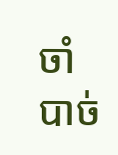ចាំបាច់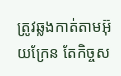ត្រូវឆ្លងកាត់តាមអ៊ុយក្រែន តែកិច្ចស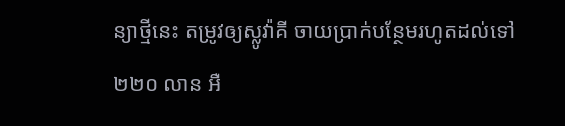ន្យាថ្មីនេះ តម្រូវឲ្យស្លូវ៉ាគី ចាយប្រាក់បន្ថែមរហូតដល់ទៅ ២២០ លាន អឺ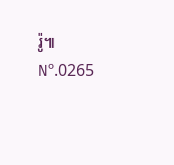រ៉ូ៕
Nº.0265